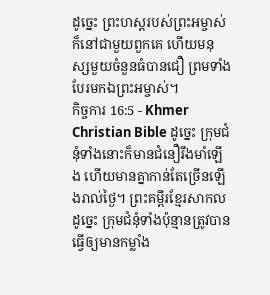ដូច្នេះ ព្រះហស្ដរបស់ព្រះអម្ចាស់ក៏នៅជាមួយពួកគេ ហើយមនុស្សមួយចំនួនធំបានជឿ ព្រមទាំងបែរមកឯព្រះអម្ចាស់។
កិច្ចការ 16:5 - Khmer Christian Bible ដូច្នេះ ក្រុមជំនុំទាំងនោះក៏មានជំនឿរឹងមាំឡើង ហើយមានគ្នាកាន់តែច្រើនឡើងរាល់ថ្ងៃ។ ព្រះគម្ពីរខ្មែរសាកល ដូច្នេះ ក្រុមជំនុំទាំងប៉ុន្មានត្រូវបានធ្វើឲ្យមានកម្លាំង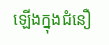ឡើងក្នុងជំនឿ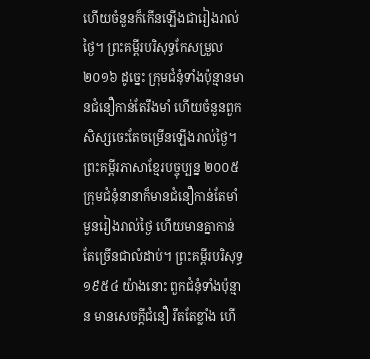ហើយចំនួនក៏កើនឡើងជារៀងរាល់ថ្ងៃ។ ព្រះគម្ពីរបរិសុទ្ធកែសម្រួល ២០១៦ ដូច្នេះ ក្រុមជំនុំទាំងប៉ុន្មានមានជំនឿកាន់តែរឹងមាំ ហើយចំនួនពួកសិស្សចេះតែចម្រើនឡើងរាល់ថ្ងៃ។ ព្រះគម្ពីរភាសាខ្មែរបច្ចុប្បន្ន ២០០៥ ក្រុមជំនុំនានាក៏មានជំនឿកាន់តែមាំមួនរៀងរាល់ថ្ងៃ ហើយមានគ្នាកាន់តែច្រើនជាលំដាប់។ ព្រះគម្ពីរបរិសុទ្ធ ១៩៥៤ យ៉ាងនោះ ពួកជំនុំទាំងប៉ុន្មាន មានសេចក្ដីជំនឿ រឹតតែខ្លាំង ហើ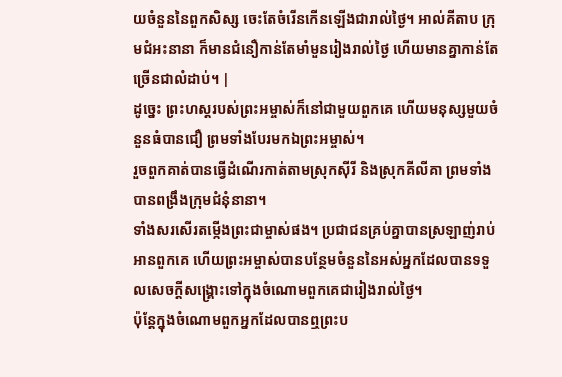យចំនួននៃពួកសិស្ស ចេះតែចំរើនកើនឡើងជារាល់ថ្ងៃ។ អាល់គីតាប ក្រុមជំអះនានា ក៏មានជំនឿកាន់តែមាំមួនរៀងរាល់ថ្ងៃ ហើយមានគ្នាកាន់តែច្រើនជាលំដាប់។ |
ដូច្នេះ ព្រះហស្ដរបស់ព្រះអម្ចាស់ក៏នៅជាមួយពួកគេ ហើយមនុស្សមួយចំនួនធំបានជឿ ព្រមទាំងបែរមកឯព្រះអម្ចាស់។
រួចពួកគាត់បានធ្វើដំណើរកាត់តាមស្រុកស៊ីរី និងស្រុកគីលីគា ព្រមទាំងបានពង្រឹងក្រុមជំនុំនានា។
ទាំងសរសើរតម្កើងព្រះជាម្ចាស់ផង។ ប្រជាជនគ្រប់គ្នាបានស្រឡាញ់រាប់អានពួកគេ ហើយព្រះអម្ចាស់បានបន្ថែមចំនួននៃអស់អ្នកដែលបានទទួលសេចក្ដីសង្គ្រោះទៅក្នុងចំណោមពួកគេជារៀងរាល់ថ្ងៃ។
ប៉ុន្ដែក្នុងចំណោមពួកអ្នកដែលបានឮព្រះប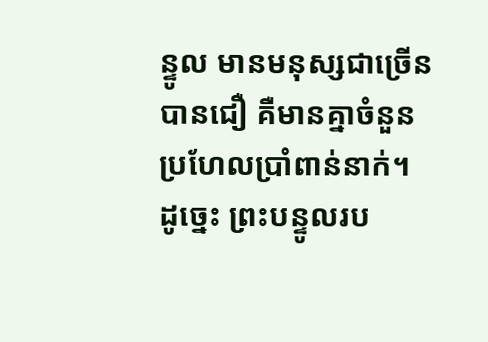ន្ទូល មានមនុស្សជាច្រើនបានជឿ គឺមានគ្នាចំនួនប្រហែលប្រាំពាន់នាក់។
ដូច្នេះ ព្រះបន្ទូលរប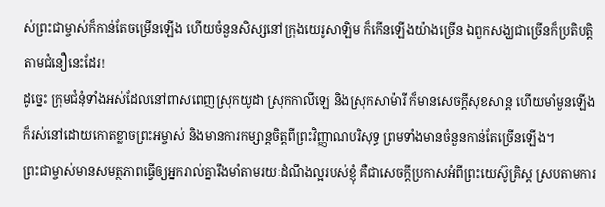ស់ព្រះជាម្ចាស់ក៏កាន់តែចម្រើនឡើង ហើយចំនួនសិស្សនៅក្រុងយេរូសាឡិម ក៏កើនឡើងយ៉ាងច្រើន ឯពួកសង្ឃជាច្រើនក៏ប្រតិបត្តិតាមជំនឿនេះដែរ!
ដូច្នេះ ក្រុមជំនុំទាំងអស់ដែលនៅពាសពេញស្រុកយូដា ស្រុកកាលីឡេ និងស្រុកសាម៉ារី ក៏មានសេចក្ដីសុខសាន្ដ ហើយមាំមួនឡើង ក៏រស់នៅដោយកោតខ្លាចព្រះអម្ចាស់ និងមានការកម្សាន្ដចិត្ដពីព្រះវិញ្ញាណបរិសុទ្ធ ព្រមទាំងមានចំនួនកាន់តែច្រើនឡើង។
ព្រះជាម្ចាស់មានសមត្ថភាពធ្វើឲ្យអ្នករាល់គ្នារឹងមាំតាមរយៈដំណឹងល្អរបស់ខ្ញុំ គឺជាសេចក្ដីប្រកាសអំពីព្រះយេស៊ូគ្រិស្ដ ស្របតាមការ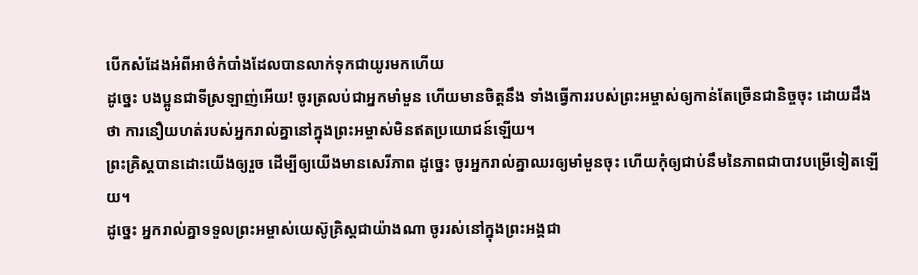បើកសំដែងអំពីអាថ៌កំបាំងដែលបានលាក់ទុកជាយូរមកហើយ
ដូច្នេះ បងប្អូនជាទីស្រឡាញ់អើយ! ចូរត្រលប់ជាអ្នកមាំមួន ហើយមានចិត្ដនឹង ទាំងធ្វើការរបស់ព្រះអម្ចាស់ឲ្យកាន់តែច្រើនជានិច្ចចុះ ដោយដឹងថា ការនឿយហត់របស់អ្នករាល់គ្នានៅក្នុងព្រះអម្ចាស់មិនឥតប្រយោជន៍ឡើយ។
ព្រះគ្រិស្ដបានដោះយើងឲ្យរួច ដើម្បីឲ្យយើងមានសេរីភាព ដូច្នេះ ចូរអ្នករាល់គ្នាឈរឲ្យមាំមួនចុះ ហើយកុំឲ្យជាប់នឹមនៃភាពជាបាវបម្រើទៀតឡើយ។
ដូច្នេះ អ្នករាល់គ្នាទទួលព្រះអម្ចាស់យេស៊ូគ្រិស្ដជាយ៉ាងណា ចូររស់នៅក្នុងព្រះអង្គជា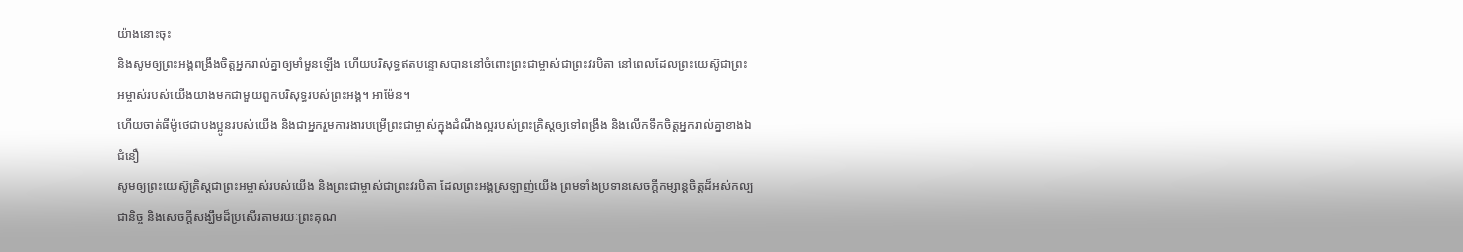យ៉ាងនោះចុះ
និងសូមឲ្យព្រះអង្គពង្រឹងចិត្ដអ្នករាល់គ្នាឲ្យមាំមួនឡើង ហើយបរិសុទ្ធឥតបន្ទោសបាននៅចំពោះព្រះជាម្ចាស់ជាព្រះវរបិតា នៅពេលដែលព្រះយេស៊ូជាព្រះអម្ចាស់របស់យើងយាងមកជាមួយពួកបរិសុទ្ធរបស់ព្រះអង្គ។ អាម៉ែន។
ហើយចាត់ធីម៉ូថេជាបងប្អូនរបស់យើង និងជាអ្នករួមការងារបម្រើព្រះជាម្ចាស់ក្នុងដំណឹងល្អរបស់ព្រះគ្រិស្ដឲ្យទៅពង្រឹង និងលើកទឹកចិត្តអ្នករាល់គ្នាខាងឯជំនឿ
សូមឲ្យព្រះយេស៊ូគ្រិស្ដជាព្រះអម្ចាស់របស់យើង និងព្រះជាម្ចាស់ជាព្រះវរបិតា ដែលព្រះអង្គស្រឡាញ់យើង ព្រមទាំងប្រទានសេចក្ដីកម្សាន្ដចិត្ដដ៏អស់កល្បជានិច្ច និងសេចក្ដីសង្ឃឹមដ៏ប្រសើរតាមរយៈព្រះគុណ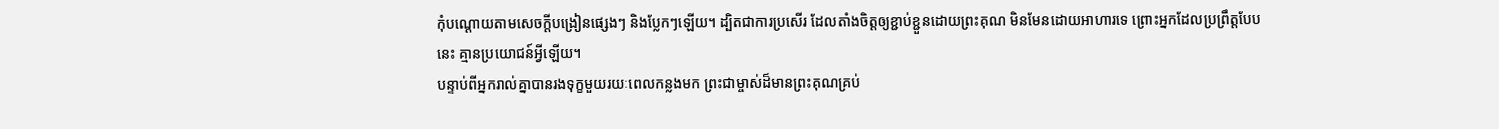កុំបណ្ដោយតាមសេចក្ដីបង្រៀនផ្សេងៗ និងប្លែកៗឡើយ។ ដ្បិតជាការប្រសើរ ដែលតាំងចិត្ដឲ្យខ្ជាប់ខ្ជួនដោយព្រះគុណ មិនមែនដោយអាហារទេ ព្រោះអ្នកដែលប្រព្រឹត្ដបែបនេះ គ្មានប្រយោជន៍អ្វីឡើយ។
បន្ទាប់ពីអ្នករាល់គ្នាបានរងទុក្ខមួយរយៈពេលកន្លងមក ព្រះជាម្ចាស់ដ៏មានព្រះគុណគ្រប់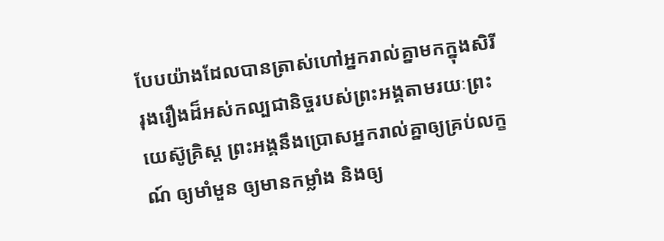បែបយ៉ាងដែលបានត្រាស់ហៅអ្នករាល់គ្នាមកក្នុងសិរីរុងរឿងដ៏អស់កល្បជានិច្ចរបស់ព្រះអង្គតាមរយៈព្រះយេស៊ូគ្រិស្ដ ព្រះអង្គនឹងប្រោសអ្នករាល់គ្នាឲ្យគ្រប់លក្ខណ៍ ឲ្យមាំមួន ឲ្យមានកម្លាំង និងឲ្យ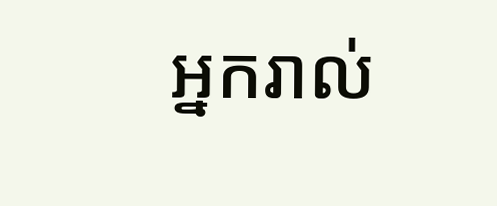អ្នករាល់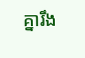គ្នារឹង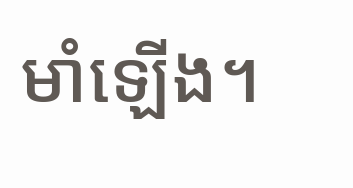មាំឡើង។